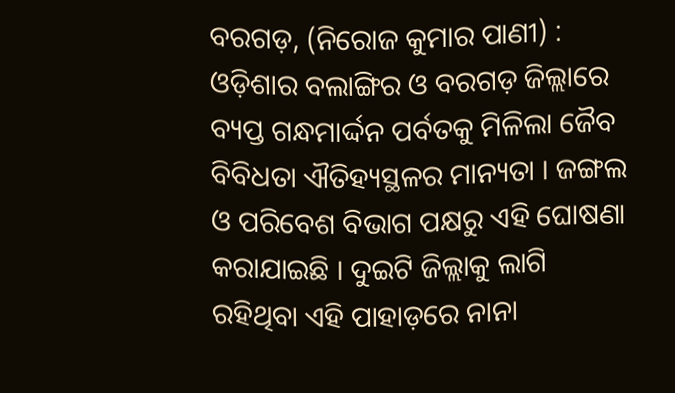ବରଗଡ଼, (ନିରୋଜ କୁମାର ପାଣୀ) : ଓଡ଼ିଶାର ବଲାଙ୍ଗିର ଓ ବରଗଡ଼ ଜିଲ୍ଲାରେ ବ୍ୟପ୍ତ ଗନ୍ଧମାର୍ଦ୍ଦନ ପର୍ବତକୁ ମିଳିଲା ଜୈବ ବିବିଧତା ଐତିହ୍ୟସ୍ଥଳର ମାନ୍ୟତା । ଜଙ୍ଗଲ ଓ ପରିବେଶ ବିଭାଗ ପକ୍ଷରୁ ଏହି ଘୋଷଣା କରାଯାଇଛି । ଦୁଇଟି ଜିଲ୍ଲାକୁ ଲାଗି ରହିଥିବା ଏହି ପାହାଡ଼ରେ ନାନା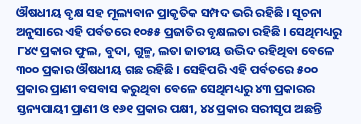ଔଷଧୀୟ ବୃକ୍ଷ ସହ ମୂଲ୍ୟବାନ ପ୍ରାକୃତିକ ସମ୍ପଦ ଭରି ରହିଛି । ସୂଚନା ଅନୁସାରେ ଏହି ପର୍ବତରେ ୧୦୫୫ ପ୍ରଜାତିର ବୃକ୍ଷଲତା ରହିଛି । ସେଥିମଧ୍ୟରୁ ୮୪୯ ପ୍ରକାର ଫୁଲ, ବୁଦା, ଗୁଳ୍ମ, ଲତା ଜାତୀୟ ଉଦ୍ଭିଦ ରହିଥିବା ବେଳେ ୩୦୦ ପ୍ରକାର ଔଷଧୀୟ ଗଛ ରହିଛି । ସେହିପରି ଏହି ପର୍ବତରେ ୫୦୦ ପ୍ରକାର ପ୍ରାଣୀ ବସବାସ କରୁଥିବା ବେଳେ ସେଥିମଧ୍ୟରୁ ୪୩ ପ୍ରକାରର ସ୍ତନ୍ୟପାୟୀ ପ୍ରାଣୀ ଓ ୧୬୧ ପ୍ରକାର ପକ୍ଷୀ, ୪୪ ପ୍ରକାର ସରୀସୃପ ଅଛନ୍ତି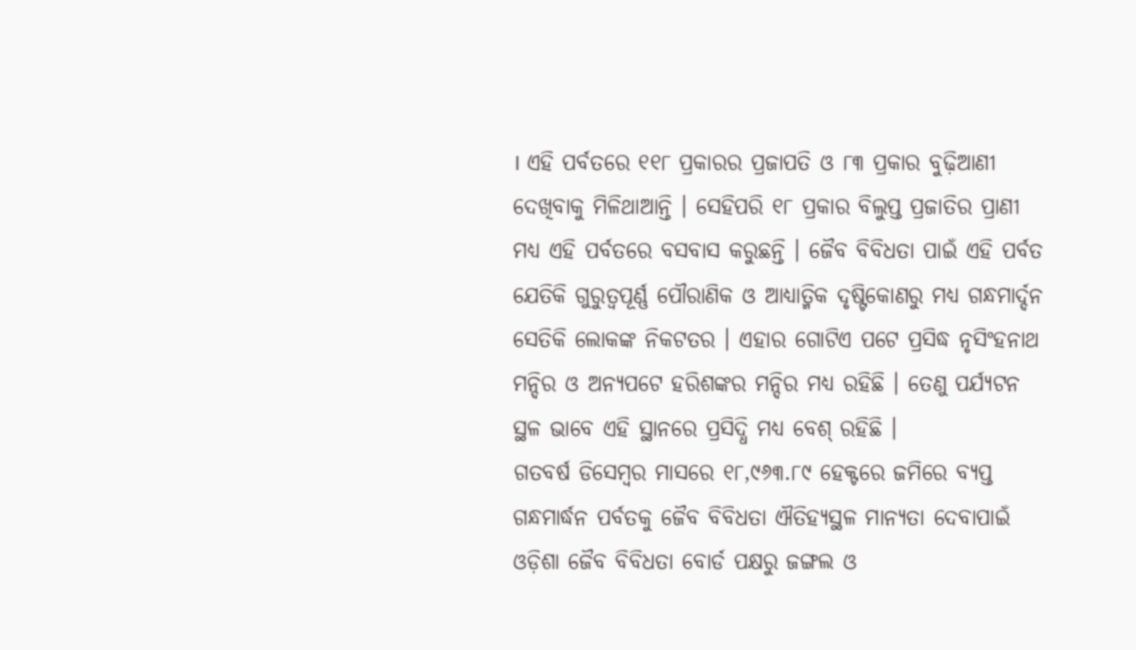। ଏହି ପର୍ବତରେ ୧୧୮ ପ୍ରକାରର ପ୍ରଜାପତି ଓ ୮୩ ପ୍ରକାର ବୁଢ଼ିଆଣୀ ଦେଖିବାକୁ ମିଳିଥାଆନ୍ତି । ସେହିପରି ୧୮ ପ୍ରକାର ବିଲୁପ୍ତ ପ୍ରଜାତିର ପ୍ରାଣୀ ମଧ୍ୟ ଏହି ପର୍ବତରେ ବସବାସ କରୁଛନ୍ତି । ଜୈବ ବିବିଧତା ପାଇଁ ଏହି ପର୍ବତ ଯେତିକି ଗୁରୁତ୍ୱପୂର୍ଣ୍ଣ ପୌରାଣିକ ଓ ଆଧ୍ୟାତ୍ମିକ ଦୃଷ୍ଟିକୋଣରୁ ମଧ୍ୟ ଗନ୍ଧମାର୍ଦ୍ଦନ ସେତିକି ଲୋକଙ୍କ ନିକଟତର । ଏହାର ଗୋଟିଏ ପଟେ ପ୍ରସିଦ୍ଧ ନୃସିଂହନାଥ ମନ୍ଦିର ଓ ଅନ୍ୟପଟେ ହରିଶଙ୍କର ମନ୍ଦିର ମଧ୍ୟ ରହିଛି । ତେଣୁ ପର୍ଯ୍ୟଟନ ସ୍ଥଳ ଭାବେ ଏହି ସ୍ଥାନରେ ପ୍ରସିଦ୍ଧି ମଧ୍ୟ ବେଶ୍ ରହିଛି ।
ଗତବର୍ଷ ଡିସେମ୍ବର ମାସରେ ୧୮,୯୬୩.୮୯ ହେକ୍ଟରେ ଜମିରେ ବ୍ୟପ୍ତ ଗନ୍ଧମାର୍ଦ୍ଧନ ପର୍ବତକୁ ଜୈବ ବିବିଧତା ଐତିହ୍ୟସ୍ଥଳ ମାନ୍ୟତା ଦେବାପାଇଁ ଓଡ଼ିଶା ଜୈବ ବିବିଧତା ବୋର୍ଡ ପକ୍ଷରୁ ଜଙ୍ଗଲ ଓ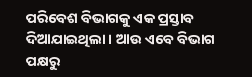ପରିବେଶ ବିଭାଗକୁ ଏକ ପ୍ରସ୍ତାବ ଦିଆଯାଇଥିଲା । ଆଉ ଏବେ ବିଭାଗ ପକ୍ଷରୁ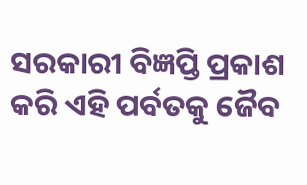ସରକାରୀ ବିଜ୍ଞପ୍ତି ପ୍ରକାଶ କରି ଏହି ପର୍ବତକୁ ଜୈବ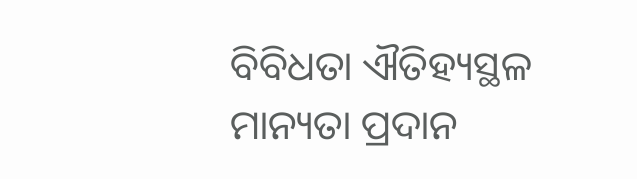ବିବିଧତା ଐତିହ୍ୟସ୍ଥଳ ମାନ୍ୟତା ପ୍ରଦାନ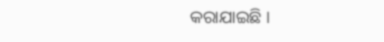କରାଯାଇଛି ।